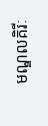មណ្ឌលគិរីៈ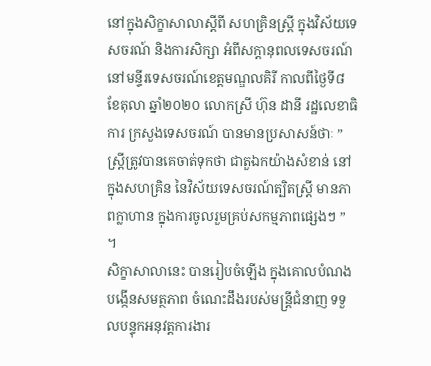នៅក្នុងសិក្ខាសាលាស្តីពី សហគ្រិនស្ត្រី ក្នុងវិស័យទេសចរណ៍ និងការសិក្សា អំពីសក្តានុពលទេសចរណ៍ នៅមន្ទីរទេសចរណ៍ខេត្តមណ្ឌលគិរី កាលពីថ្ងៃទី៨ ខែតុលា ឆ្នាំ២០២០ លោកស្រី ហ៊ុន ដានី រដ្ឋលេខាធិការ ក្រសួងទេសចរណ៍ បានមានប្រសាសន៍ថាៈ ” ស្ត្រីត្រូវបានគេចាត់ទុកថា ជាតួឯកយ៉ាងសំខាន់ នៅក្នុងសហគ្រិន នៃវិស័យទេសចរណ៍ត្បិតស្ត្រី មានភាពក្លាហាន ក្នុងការចូលរួមគ្រប់សកម្មភាពផ្សេងៗ ” ។
សិក្ខាសាលានេះ បានរៀបចំឡើង ក្នុងគោលបំណងបង្កើនសមត្ថភាព ចំណេះដឹងរបស់មន្ត្រីជំនាញ ទទួលបន្ទុកអនុវត្តការងារ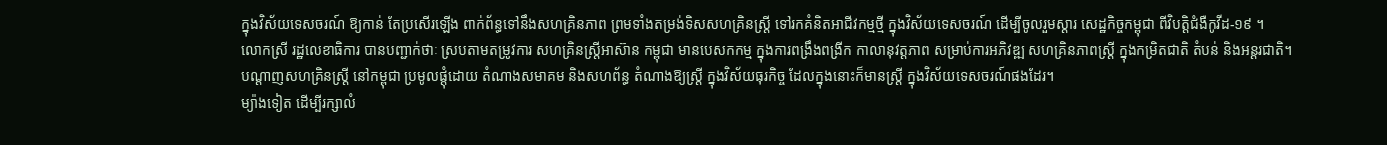ក្នុងវិស័យទេសចរណ៍ ឱ្យកាន់ តែប្រសើរឡើង ពាក់ព័ន្ធទៅនឹងសហគ្រិនភាព ព្រមទាំងតម្រង់ទិសសហគ្រិនស្ត្រី ទៅរកគំនិតអាជីវកម្មថ្មី ក្នុងវិស័យទេសចរណ៍ ដើម្បីចូលរួមស្តារ សេដ្ឋកិច្ចកម្ពុជា ពីវិបត្តិជំងឺកូវីដ-១៩ ។
លោកស្រី រដ្ឋលេខាធិការ បានបញ្ជាក់ថាៈ ស្របតាមតម្រូវការ សហគ្រិនស្ត្រីអាស៊ាន កម្ពុជា មានបេសកកម្ម ក្នុងការពង្រឹងពង្រីក កាលានុវត្តភាព សម្រាប់ការអភិវឌ្ឍ សហគ្រិនភាពស្ត្រី ក្នុងកម្រិតជាតិ តំបន់ និងអន្តរជាតិ។ បណ្តាញសហគ្រិនស្ត្រី នៅកម្ពុជា ប្រមូលផ្តុំដោយ តំណាងសមាគម និងសហព័ន្ធ តំណាងឱ្យស្ត្រី ក្នុងវិស័យធុរកិច្ច ដែលក្នុងនោះក៏មានស្ត្រី ក្នុងវិស័យទេសចរណ៍ផងដែរ។
ម្យ៉ាងទៀត ដើម្បីរក្សាលំ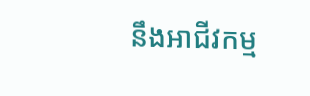នឹងអាជីវកម្ម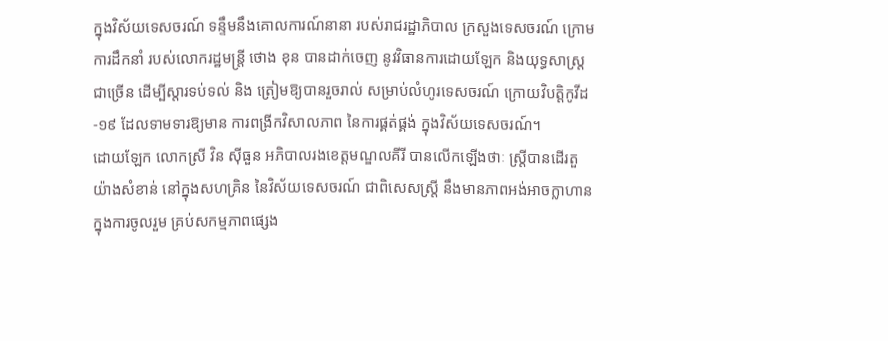ក្នុងវិស័យទេសចរណ៍ ទន្ទឹមនឹងគោលការណ៍នានា របស់រាជរដ្ឋាភិបាល ក្រសួងទេសចរណ៍ ក្រោមការដឹកនាំ របស់លោករដ្ឋមន្ត្រី ថោង ខុន បានដាក់ចេញ នូវវិធានការដោយឡែក និងយុទ្ធសាស្ត្រជាច្រើន ដើម្បីស្តារទប់ទល់ និង ត្រៀមឱ្យបានរួចរាល់ សម្រាប់លំហូរទេសចរណ៍ ក្រោយវិបត្តិកូវីដ-១៩ ដែលទាមទារឱ្យមាន ការពង្រីកវិសាលភាព នៃការផ្គត់ផ្គង់ ក្នុងវិស័យទេសចរណ៍។
ដោយឡែក លោកស្រី វិន ស៊ីធួន អភិបាលរងខេត្តមណ្ឌលគីរី បានលើកឡើងថាៈ ស្ត្រីបានដើរតួយ៉ាងសំខាន់ នៅក្នុងសហគ្រិន នៃវិស័យទេសចរណ៍ ជាពិសេសស្ត្រី នឹងមានភាពអង់អាចក្លាហាន ក្នុងការចូលរួម គ្រប់សកម្មភាពផ្សេង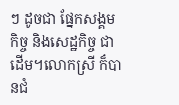ៗ ដូចជា ផ្នែកសង្គមកិច្ច និងសេដ្ឋកិច្ច ជាដើម។លោកស្រី ក៏បានជំ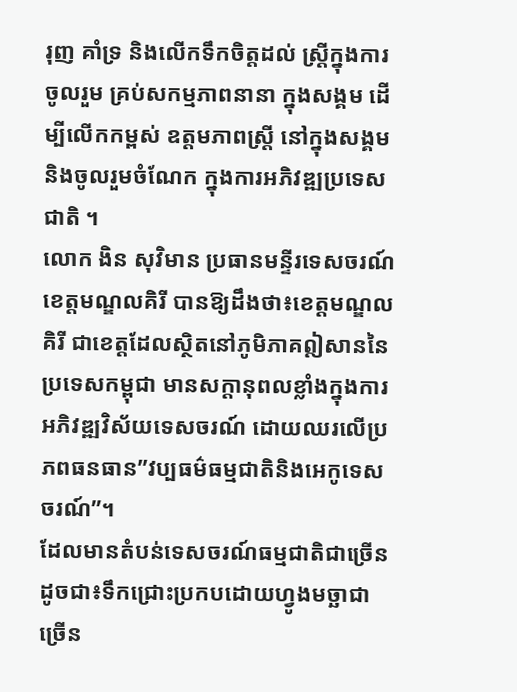រុញ គាំទ្រ និងលើកទឹកចិត្តដល់ ស្ត្រីក្នុងការចូលរួម គ្រប់សកម្មភាពនានា ក្នុងសង្គម ដើម្បីលើកកម្ពស់ ឧត្តមភាពស្ត្រី នៅក្នុងសង្គម និងចូលរួមចំណែក ក្នុងការអភិវឌ្ឍប្រទេសជាតិ ។
លោក ងិន សុវិមាន ប្រធានមន្ទីរទេសចរណ៍ខេត្តមណ្ឌលគិរី បានឱ្យដឹងថា៖ខេត្តមណ្ឌលគិរី ជាខេត្តដែលស្ថិតនៅភូមិភាគឦសាននៃប្រទេសកម្ពុជា មានសក្តានុពលខ្លាំងក្នុងការអភិវឌ្ឍវិស័យទេសចរណ៍ ដោយឈរលើប្រភពធនធាន”វប្បធម៌ធម្មជាតិនិងអេកូទេសចរណ៍”។
ដែលមានតំបន់ទេសចរណ៍ធម្មជាតិជាច្រើនដូចជា៖ទឹកជ្រោះប្រកបដោយហ្វូងមច្ឆាជាច្រើន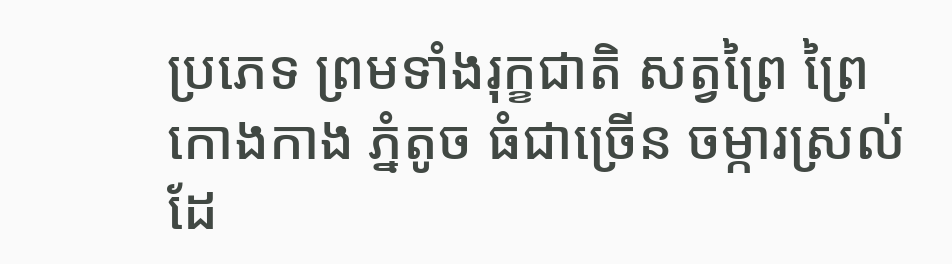ប្រភេទ ព្រមទាំងរុក្ខជាតិ សត្វព្រៃ ព្រៃកោងកាង ភ្នំតូច ធំជាច្រើន ចម្ការស្រល់ដែ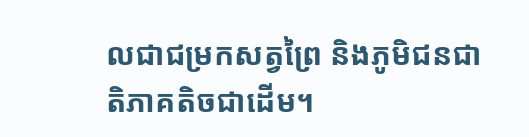លជាជម្រកសត្វព្រៃ និងភូមិជនជាតិភាគតិចជាដើម។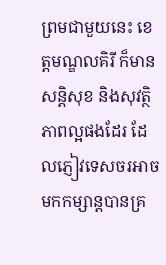ព្រមជាមួយនេះ ខេត្តមណ្ឌលគិរី ក៏មានសន្តិសុខ និងសុវត្ថិភាពល្អផងដែរ ដែលភ្ញៀវទេសចរអាចមកកម្សាន្តបានគ្រ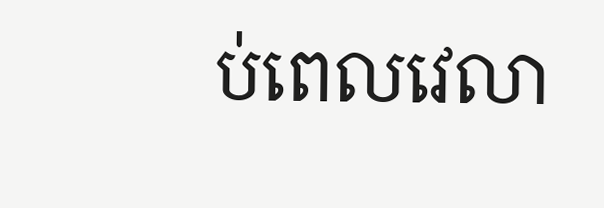ប់ពេលវេលា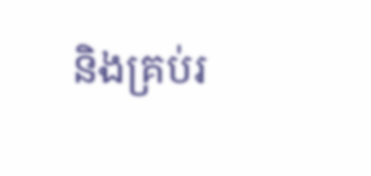និងគ្រប់រ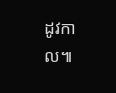ដូវកាល៕